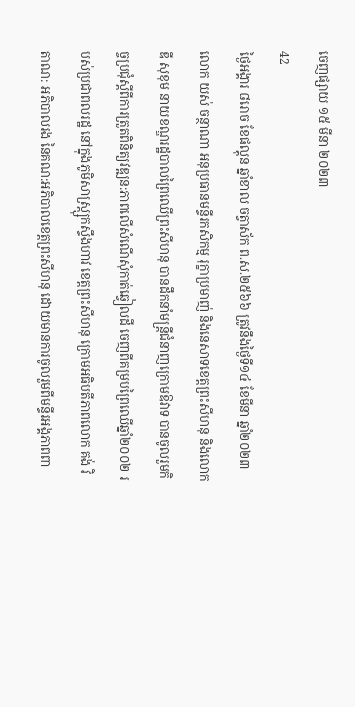ចេញផ្សាយ ១៥ មីនា ២០២៣
42
ថ្ងៃអង្គារ ៨រោច ខែផល្គុន ឆ្នាំខាល ចត្វាស័ក ព.ស.២៥៦៦ ត្រូវនឹងថ្ងៃទី១៤ ខែមីនា ឆ្នាំ២០២៣
លោក យស់ ចន្ថាណា អនុប្រធានមន្ទីរកសិកម្ម រុក្ខាប្រមាញ់ និងនេសាទខេត្តព្រះសីហនុ និងលោក ឌី សុខុម នាយខណ្ឌរដ្ឋបាលព្រៃឈើព្រះសីហនុ បានដឹកនាំមន្ត្រីជំនាញក្រោមឱវាទ បានចូលរួមកិច្ចប្រជុំស្តីពីការត្រួតពិនិត្យវឌ្ឍន:ភាពលើសំណើសុំកាត់ឆ្វៀលដី ចេញពីគម្របព្រៃឈើឆ្នាំ២០០២ របស់ប្រជាពលរដ្ឋ នៅក្នុងភូមិសាស្ត្ស្រុកស្ទឹងហាវ ខេត្តព្រះសីហនុ ក្រោមអធិបតីភាពលោក គង់ វិតាណ: អភិបាលរង នៃគណ:អភិបាលខេត្តព្រះសីហនុ ដោយមានការចូលរួមពីមន្ទីរអង្គភាពពា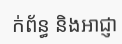ក់ព័ន្ធ និងអាជ្ញា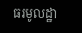ធរមូលដ្ឋា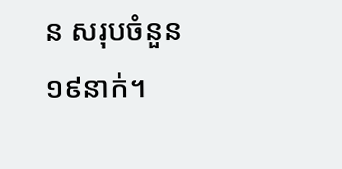ន សរុបចំនួន ១៩នាក់។